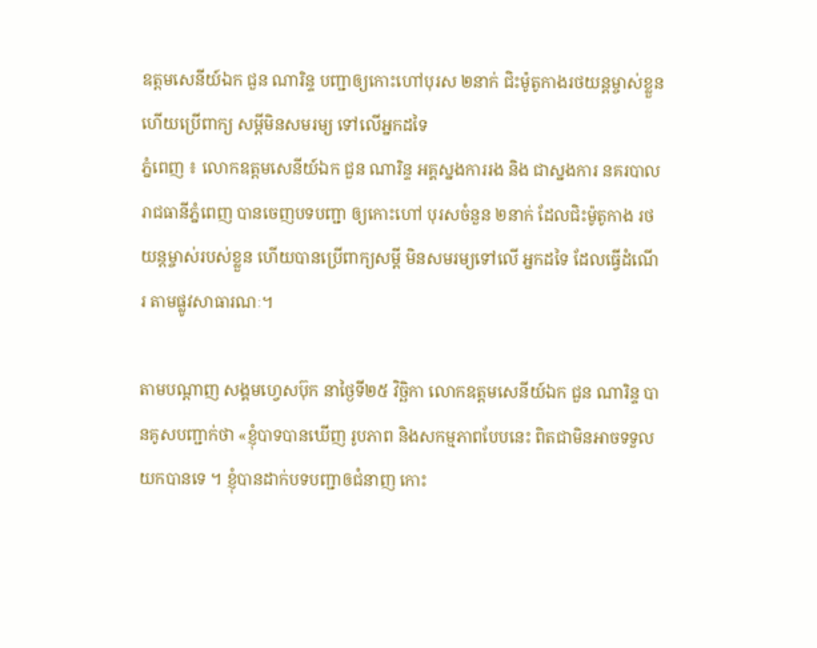ឧត្តមសេនីយ៍ឯក ជួន ណារិន្ទ បញ្ជាឲ្យកោះហៅបុរស ២នាក់ ជិះម៉ូតូកាងរថយន្តម្ចាស់ខ្លួន ហើយប្រើពាក្យ សម្ដីមិនសមរម្យ ទៅលើអ្នកដទៃ
ភ្នំពេញ ៖ លោកឧត្តមសេនីយ៍ឯក ជួន ណារិន្ទ អគ្គស្នងការរង និង ជាស្នងការ នគរបាលរាជធានីភ្នំពេញ បានចេញបទបញ្ជា ឲ្យកោះហៅ បុរសចំនួន ២នាក់ ដែលជិះម៉ូតូកាង រថយន្តម្ចាស់របស់ខ្លួន ហើយបានប្រើពាក្យសម្ដី មិនសមរម្យទៅលើ អ្នកដទៃ ដែលធ្វើដំណើរ តាមផ្លូវសាធារណៈ។

តាមបណ្ដាញ សង្គមហ្វេសប៊ុក នាថ្ងៃទី២៥ វិច្ឆិកា លោកឧត្តមសេនីយ៍ឯក ជួន ណារិន្ទ បានគូសបញ្ជាក់ថា «ខ្ញុំបាទបានឃើញ រូបភាព និងសកម្មភាពបែបនេះ ពិតជាមិនអាចទទួលយកបានទេ ។ ខ្ញុំបានដាក់បទបញ្ជាឲជំនាញ កោះ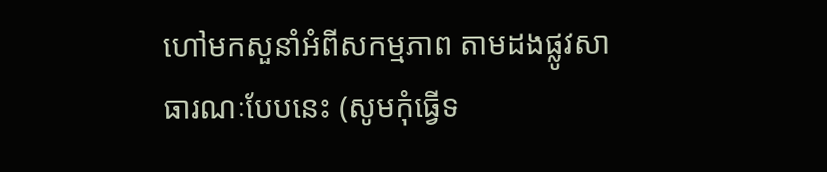ហៅមកសួនាំអំពីសកម្មភាព តាមដងផ្លូវសាធារណៈបែបនេះ (សូមកុំធ្វើទ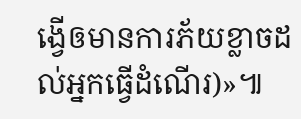ង្វើឲមានការភ័យខ្លាចដល់អ្នកធ្វើដំណើរ)»៕